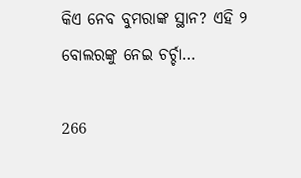କିଏ ନେବ ବୁମରାଙ୍କ ସ୍ଥାନ? ଏହି ୨ ବୋଲରଙ୍କୁ ନେଇ ଚର୍ଚ୍ଚା…

266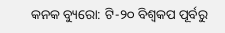କନକ ବ୍ୟୁରୋ: ଟି-୨୦ ବିଶ୍ୱକପ ପୂର୍ବରୁ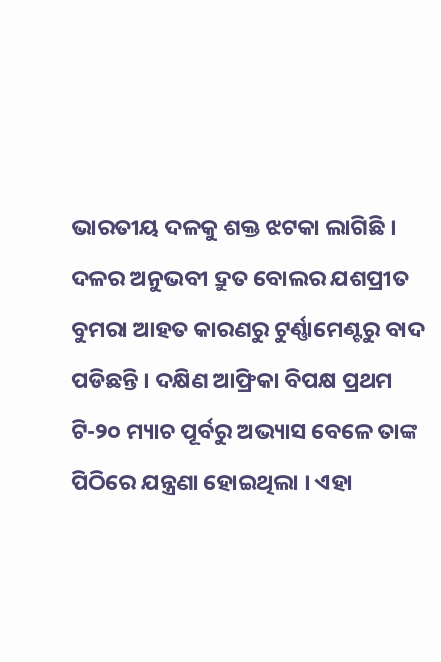ଭାରତୀୟ ଦଳକୁ ଶକ୍ତ ଝଟକା ଲାଗିଛି । ଦଳର ଅନୁଭବୀ ଦ୍ରୁତ ବୋଲର ଯଶପ୍ରୀତ ବୁମରା ଆହତ କାରଣରୁ ଟୁର୍ଣ୍ଣାମେଣ୍ଟରୁ ବାଦ ପଡିଛନ୍ତି । ଦକ୍ଷିଣ ଆଫ୍ରିକା ବିପକ୍ଷ ପ୍ରଥମ ଟି-୨୦ ମ୍ୟାଚ ପୂର୍ବରୁ ଅଭ୍ୟାସ ବେଳେ ତାଙ୍କ ପିଠିରେ ଯନ୍ତ୍ରଣା ହୋଇଥିଲା । ଏହା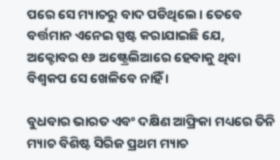ପରେ ସେ ମ୍ୟାଚରୁ ବାଦ ପଡିଥିଲେ । ତେବେ ବର୍ତ୍ତମାନ ଏନେଇ ସ୍ପଷ୍ଟ କରାଯାଇଛି ଯେ, ଅକ୍ଟୋବର ୧୬ ଅଷ୍ଟ୍ରେଲିଆରେ ହେବାକୁ ଥିବା ବିଶ୍ୱକପ ସେ ଖେଳିବେ ନାହିଁ ।

ବୁଧବାର ଭାରତ ଏବଂ ଦକ୍ଷିଣ ଆଫ୍ରିକା ମଧ୍ୟରେ ତିନି ମ୍ୟାଚ ବିଶିଷ୍ଟ ସିରିଜ ପ୍ରଥମ ମ୍ୟାଚ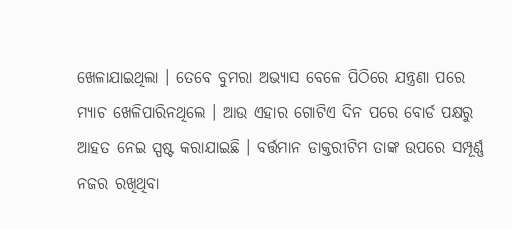ଖେଳାଯାଇଥିଲା । ତେବେ ବୁମରା ଅଭ୍ୟାସ ବେଳେ ପିଠିରେ ଯନ୍ତ୍ରଣା ପରେ ମ୍ୟାଚ ଖେଳିପାରିନଥିଲେ । ଆଉ ଏହାର ଗୋଟିଏ ଦିନ ପରେ ବୋର୍ଡ ପକ୍ଷରୁ ଆହତ ନେଇ ସ୍ପଷ୍ଟ କରାଯାଇଛି । ବର୍ତ୍ତମାନ ଡାକ୍ତରୀଟିମ ତାଙ୍କ ଉପରେ ସମ୍ପୂର୍ଣ୍ଣ ନଜର ରଖିଥିବା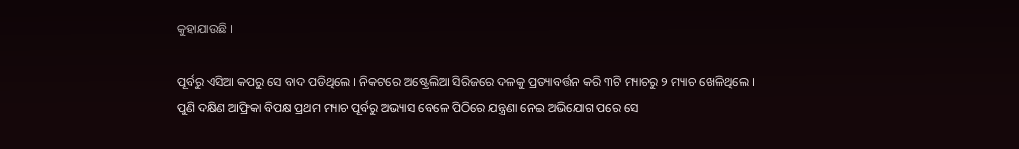କୁହାଯାଉଛି ।

ପୂର୍ବରୁ ଏସିଆ କପରୁ ସେ ବାଦ ପଡିଥିଲେ । ନିକଟରେ ଅଷ୍ଟ୍ରେଲିଆ ସିରିଜରେ ଦଳକୁ ପ୍ରତ୍ୟାବର୍ତ୍ତନ କରି ୩ଟି ମ୍ୟାଚରୁ ୨ ମ୍ୟାଚ ଖେଳିଥିଲେ । ପୁଣି ଦକ୍ଷିଣ ଆଫ୍ରିକା ବିପକ୍ଷ ପ୍ରଥମ ମ୍ୟାଚ ପୂର୍ବରୁ ଅଭ୍ୟାସ ବେଳେ ପିଠିରେ ଯନ୍ତ୍ରଣା ନେଇ ଅଭିଯୋଗ ପରେ ସେ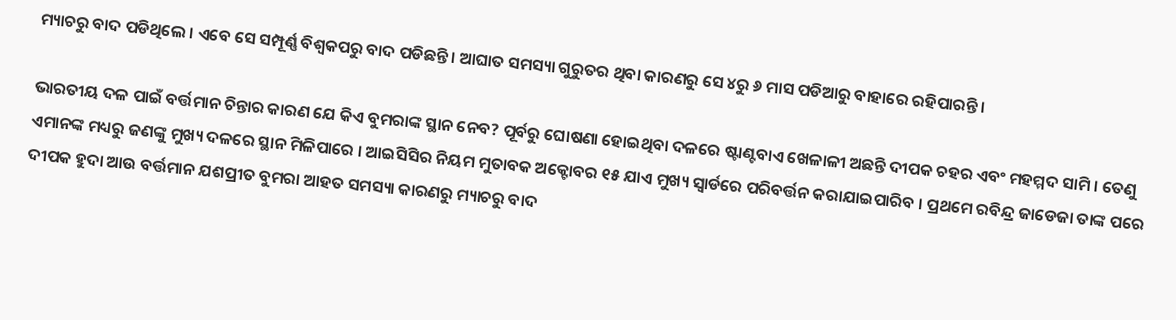ମ୍ୟାଚରୁ ବାଦ ପଡିଥିଲେ । ଏବେ ସେ ସମ୍ପୂର୍ଣ୍ଣ ବିଶ୍ୱକପରୁ ବାଦ ପଡିଛନ୍ତି । ଆଘାତ ସମସ୍ୟା ଗୁରୁତର ଥିବା କାରଣରୁ ସେ ୪ରୁ ୬ ମାସ ପଡିଆରୁ ବାହାରେ ରହିପାରନ୍ତି ।

ଭାରତୀୟ ଦଳ ପାଇଁ ବର୍ତ୍ତମାନ ଚିନ୍ତାର କାରଣ ଯେ କିଏ ବୁମରାଙ୍କ ସ୍ଥାନ ନେବ? ପୂର୍ବରୁ ଘୋଷଣା ହୋଇଥିବା ଦଳରେ ଷ୍ଟାଣ୍ଟବାଏ ଖେଳାଳୀ ଅଛନ୍ତି ଦୀପକ ଚହର ଏବଂ ମହମ୍ମଦ ସାମି । ତେଣୁ ଏମାନଙ୍କ ମଧ୍ୟରୁ ଜଣଙ୍କୁ ମୁଖ୍ୟ ଦଳରେ ସ୍ଥାନ ମିଳିପାରେ । ଆଇସିସିର ନିୟମ ମୁତାବକ ଅକ୍ଟୋବର ୧୫ ଯାଏ ମୁଖ୍ୟ ସ୍ୱାର୍ଡରେ ପରିବର୍ତ୍ତନ କରାଯାଇପାରିବ । ପ୍ରଥମେ ରବିନ୍ଦ୍ର ଜାଡେଜା ତାଙ୍କ ପରେ ଦୀପକ ହୁଦା ଆଉ ବର୍ତ୍ତମାନ ଯଶପ୍ରୀତ ବୁମରା ଆହତ ସମସ୍ୟା କାରଣରୁ ମ୍ୟାଚରୁ ବାଦ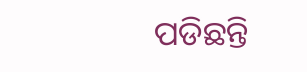ପଡିଛନ୍ତି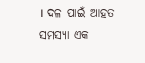। ଦଳ ପାଇଁ ଆହତ ସମସ୍ୟା ଏକ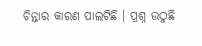ଚିନ୍ତାର କାରଣ ପାଲଟିଛି । ପ୍ରଶ୍ନ ଉଠୁଛି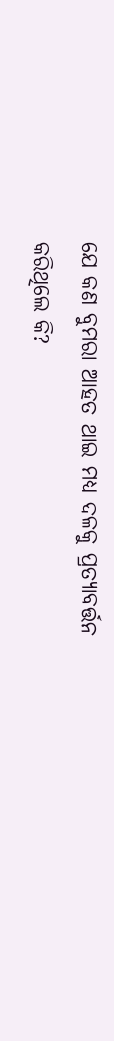ଯେ କଣ ବୁମରା ଆହତ ଥାଇ ମଧ୍ୟ ଦଳକୁ ପ୍ରତ୍ୟାବର୍ତ୍ତନ କରିଥିଲେ କି?